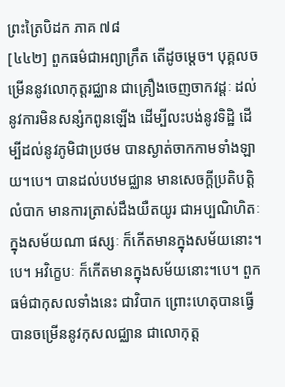ព្រះត្រៃបិដក ភាគ ៧៨
[៤៤២] ពួកធម៌ជាអព្យាក្រឹត តើដូចម្តេច។ បុគ្គលចម្រើននូវលោកុត្តរជ្ឈាន ជាគ្រឿងចេញចាកវដ្តៈ ដល់នូវការមិនសន្សំកពូនឡើង ដើម្បីលះបង់នូវទិដ្ឋិ ដើម្បីដល់នូវភូមិជាប្រថម បានស្ងាត់ចាកកាមទាំងឡាយ។បេ។ បានដល់បឋមជ្ឈាន មានសេចក្តីប្រតិបត្តិលំបាក មានការត្រាស់ដឹងយឺតយូរ ជាអប្បណិហិតៈ ក្នុងសម័យណា ផស្សៈ ក៏កើតមានក្នុងសម័យនោះ។បេ។ អវិក្ខេបៈ ក៏កើតមានក្នុងសម័យនោះ។បេ។ ពួកធម៌ជាកុសលទាំងនេះ ជាវិបាក ព្រោះហេតុបានធ្វើ បានចម្រើននូវកុសលជ្ឈាន ជាលោកុត្ត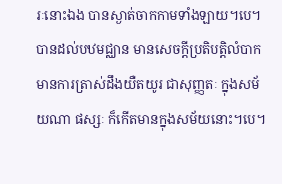រៈនោះឯង បានស្ងាត់ចាកកាមទាំងឡាយ។បេ។ បានដល់បឋមជ្ឈាន មានសេចក្តីប្រតិបត្តិលំបាក មានការត្រាស់ដឹងយឺតយូរ ជាសុញ្ញតៈ ក្នុងសម័យណា ផស្សៈ ក៏កើតមានក្នុងសម័យនោះ។បេ។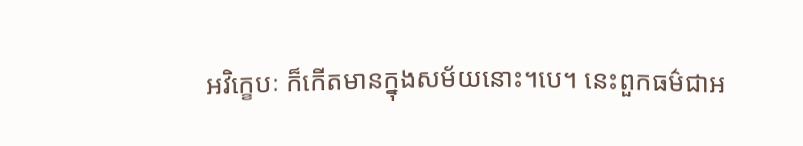អវិក្ខេបៈ ក៏កើតមានក្នុងសម័យនោះ។បេ។ នេះពួកធម៌ជាអ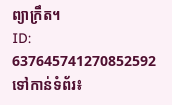ព្យាក្រឹត។
ID: 637645741270852592
ទៅកាន់ទំព័រ៖